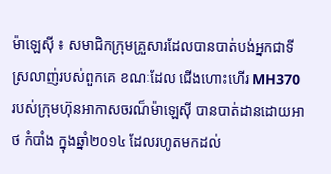ម៉ាឡេស៊ី ៖ សមាជិកក្រុមគ្រួសារដែលបានបាត់បង់អ្នកជាទីស្រលាញ់របស់ពួកគេ ខណៈដែល ជើងហោះហើរ MH370 របស់ក្រុមហ៊ុនអាកាសចរណ៏ម៉ាឡេស៊ី បានបាត់ដានដោយអាថ កំបាំង ក្នុងឆ្នាំ២០១៤ ដែលរហូតមកដល់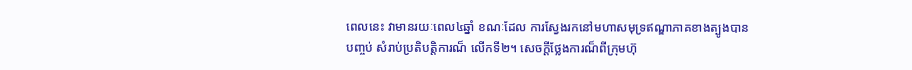ពេលនេះ វាមានរយៈពេល៤ឆ្នាំ ខណៈដែល ការស្វែងរកនៅមហាសមុទ្រឥណ្ឌាភាគខាងត្បូងបានបញ្ចប់ សំរាប់ប្រតិបត្តិការណ៏ លើកទី២។ សេចក្តីថ្លែងការណ៏ពីក្រុមហ៊ុ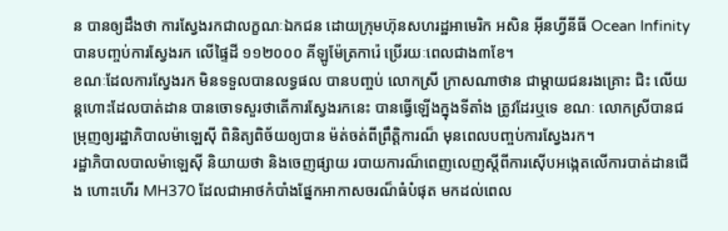ន បានឲ្យដឹងថា ការស្វែងរកជាលក្ខណៈឯកជន ដោយក្រុមហ៊ុនសហរដ្ឋអាមេរិក អសិន អ៊ីនហ្វីនីធី Ocean Infinity បានបញ្ចប់ការស្វែងរក លើផ្ទៃដី ១១២០០០ គីឡូម៉ែត្រការ៉េ ប្រើរយៈពេលជាង៣ខែ។
ខណៈដែលការស្វែងរក មិនទទួលបានលទ្ធផល បានបញ្ចប់ លោកស្រី ក្រាសណាថាន ជាម្តាយជនរងគ្រោះ ជិះ លើយន្តហោះដែលបាត់ដាន បានចោទសួរថាតើការស្វែងរកនេះ បានធ្វើឡើងក្នុងទីតាំង ត្រូវដែរឬទេ ខណៈ លោកស្រីបានជម្រុញឲ្យរដ្ឋាភិបាលម៉ាឡេស៊ី ពិនិត្យពិច័យឲ្យបាន ម៉ត់ចត់ពីព្រឹត្តិការណ៏ មុនពេលបញ្ចប់ការស្វែងរក។
រដ្ឋាភិបាលបាលម៉ាឡេស៊ី និយាយថា និងចេញផ្សាយ របាយការណ៏ពេញលេញស្តីពីការស៊ើបអង្កេតលើការបាត់ដានជើង ហោះហើរ MH370 ដែលជាអាថកំបាំងផ្នែកអាកាសចរណ៏ធំបំផុត មកដល់ពេល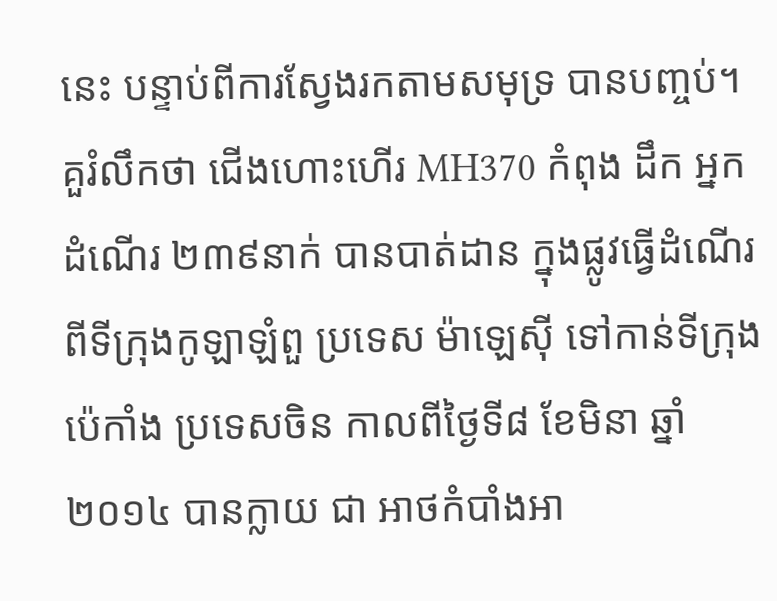នេះ បន្ទាប់ពីការស្វែងរកតាមសមុទ្រ បានបញ្ចប់។
គួរំលឹកថា ជើងហោះហើរ MH370 កំពុង ដឹក អ្នកដំណើរ ២៣៩នាក់ បានបាត់ដាន ក្នុងផ្លូវធ្វើដំណើរពីទីក្រុងកូឡាឡំពួ ប្រទេស ម៉ាឡេស៊ី ទៅកាន់ទីក្រុងប៉េកាំង ប្រទេសចិន កាលពីថ្ងៃទី៨ ខែមិនា ឆ្នាំ២០១៤ បានក្លាយ ជា អាថកំបាំងអា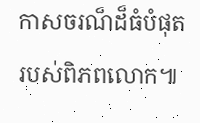កាសចរណ៏ដ៏ធំបំផុតរបស់ពិភពលោក៕